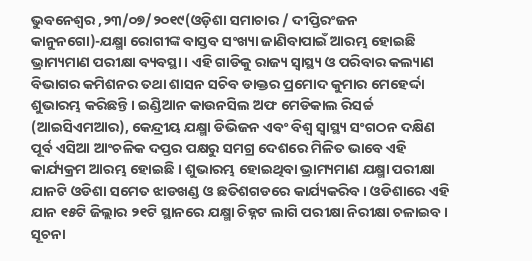ଭୁବନେଶ୍ୱର ,୨୩/୦୭/୨୦୧୯(ଓଡ଼ିଶା ସମାଚାର / ଦୀପ୍ତିରଂଜନ କାନୁନଗୋ)-ଯକ୍ଷ୍ମା ରୋଗୀଙ୍କ ବାସ୍ତବ ସଂଖ୍ୟା ଜାଣିବାପାଇଁ ଆରମ୍ଭ ହୋଇଛି ଭ୍ରାମ୍ୟମାଣ ପରୀକ୍ଷା ବ୍ୟବସ୍ଥା । ଏହି ଗାଡିକୁ ରାଜ୍ୟ ସ୍ୱାସ୍ଥ୍ୟ ଓ ପରିବାର କଲ୍ୟାଣ ବିଭାଗର କମିଶନର ତଥା ଶାସନ ସଚିବ ଡାକ୍ତର ପ୍ରମୋଦ କୁମାର ମେହେର୍ଦ୍ଦା ଶୁଭାରମ୍ଭ କରିଛନ୍ତି । ଇଣ୍ଡିଆନ କାଉନସିଲ ଅଫ ମେଡିକାଲ ରିସର୍ଚ୍ଚ (ଆଇସିଏମଆର), କେନ୍ଦ୍ରୀୟ ଯକ୍ଷ୍ମା ଡିଭିଜନ ଏବଂ ବିଶ୍ୱ ସ୍ୱାସ୍ଥ୍ୟ ସଂଗଠନ ଦକ୍ଷିଣ ପୂର୍ବ ଏସିଆ ଆଂଚଳିକ ଦପ୍ତର ପକ୍ଷରୁ ସମଗ୍ର ଦେଶରେ ମିଳିତ ଭାବେ ଏହି କାର୍ଯ୍ୟକ୍ରମ ଆରମ୍ଭ ହୋଇଛି । ଶୁଭାରମ୍ଭ ହୋଇଥିବା ଭ୍ରାମ୍ୟମାଣ ଯକ୍ଷ୍ମା ପରୀକ୍ଷା ଯାନଟି ଓଡିଶା ସମେତ ଝାଡଖଣ୍ଡ ଓ ଛତିଶଗଡରେ କାର୍ଯ୍ୟକରିବ । ଓଡିଶାରେ ଏହି ଯାନ ୧୫ଟି ଜିଲ୍ଲାର ୨୧ଟି ସ୍ଥାନରେ ଯକ୍ଷ୍ମା ଚିହ୍ନଟ ଲାଗି ପରୀକ୍ଷା ନିରୀକ୍ଷା ଚଳାଇବ । ସୂଚନା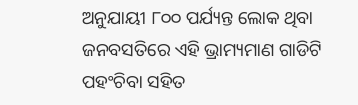ଅନୁଯାୟୀ ୮୦୦ ପର୍ଯ୍ୟନ୍ତ ଲୋକ ଥିବା ଜନବସତିରେ ଏହି ଭ୍ରାମ୍ୟମାଣ ଗାଡିଟି ପହଂଚିବା ସହିତ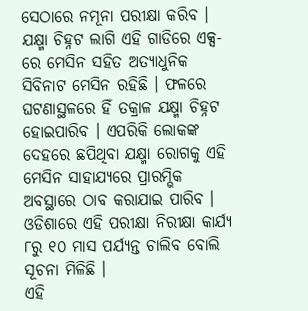ସେଠାରେ ନମୂନା ପରୀକ୍ଷା କରିବ । ଯକ୍ଷ୍ମା ଚିହ୍ନଟ ଲାଗି ଏହି ଗାଡିରେ ଏକ୍ସ-ରେ ମେସିନ ସହିତ ଅତ୍ୟାଧୁନିକ ସିବିନାଟ ମେସିନ ରହିଛି । ଫଳରେ ଘଟଣାସ୍ଥଳରେ ହିଁ ତକ୍ରାଳ ଯକ୍ଷ୍ମା ଚିହ୍ନଟ ହୋଇପାରିବ । ଏପରିକି ଲୋକଙ୍କ ଦେହରେ ଛପିଥିବା ଯକ୍ଷ୍ମା ରୋଗକୁ ଏହି ମେସିନ ସାହାଯ୍ୟରେ ପ୍ରାରମ୍ଭିକ ଅବସ୍ଥାରେ ଠାବ କରାଯାଇ ପାରିବ । ଓଡିଶାରେ ଏହି ପରୀକ୍ଷା ନିରୀକ୍ଷା କାର୍ଯ୍ୟ ୮ରୁ ୧୦ ମାସ ପର୍ଯ୍ୟନ୍ତ ଚାଲିବ ବୋଲି ସୂଚନା ମିଳିଛି ।
ଏହି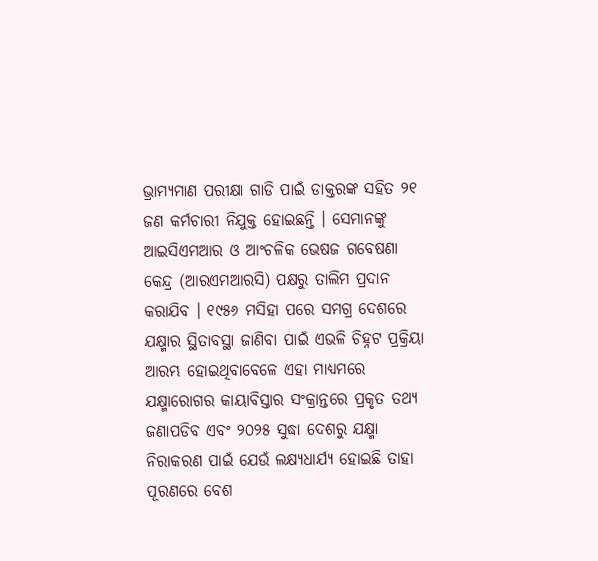ଭ୍ରାମ୍ୟମାଣ ପରୀକ୍ଷା ଗାଡି ପାଇଁ ଡାକ୍ତରଙ୍କ ସହିତ ୨୧ ଜଣ କର୍ମଚାରୀ ନିଯୁକ୍ତ ହୋଇଛନ୍ତି । ସେମାନଙ୍କୁ ଆଇସିଏମଆର ଓ ଆଂଚଳିକ ଭେଷଜ ଗବେଷଣା କେନ୍ଦ୍ର (ଆରଏମଆରସି) ପକ୍ଷରୁ ତାଲିମ ପ୍ରଦାନ କରାଯିବ । ୧୯୫୬ ମସିହା ପରେ ସମଗ୍ର ଦେଶରେ ଯକ୍ଷ୍ମାର ସ୍ଥିତାବସ୍ଥା ଜାଣିବା ପାଇଁ ଏଭଳି ଚିହ୍ନଟ ପ୍ରକ୍ରିୟା ଆରମ୍ଭ ହୋଇଥିବାବେଳେ ଏହା ମାଧ୍ୟମରେ ଯକ୍ଷ୍ମାରୋଗର କାୟାବିସ୍ତାର ସଂକ୍ରାନ୍ତରେ ପ୍ରକୃତ ତଥ୍ୟ ଜଣାପଡିବ ଏବଂ ୨୦୨୫ ସୁଦ୍ଧା ଦେଶରୁ ଯକ୍ଷ୍ମା ନିରାକରଣ ପାଇଁ ଯେଉଁ ଲକ୍ଷ୍ୟଧାର୍ଯ୍ୟ ହୋଇଛି ତାହା ପୂରଣରେ ବେଶ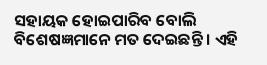ସହାୟକ ହୋଇପାରିବ ବୋଲି ବିଶେଷଜ୍ଞମାନେ ମତ ଦେଇଛନ୍ତି । ଏହି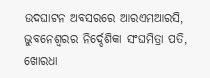ଉଦଘାଟନ ଅବସରରେ ଆରଏମଆରସି, ଭୁବନେଶ୍ୱରର ନିର୍ଦ୍ଦେଶିକା ସଂଘମିତ୍ରା ପତି, ଖୋରଧା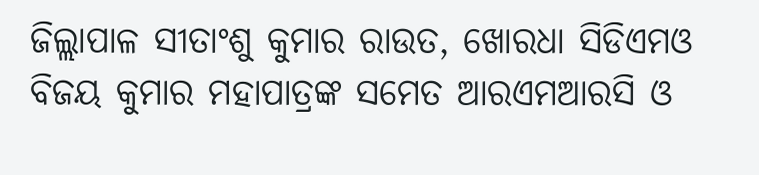ଜିଲ୍ଲାପାଳ ସୀତାଂଶୁ କୁମାର ରାଉତ, ଖୋରଧା ସିଡିଏମଓ ବିଜୟ କୁମାର ମହାପାତ୍ରଙ୍କ ସମେତ ଆରଏମଆରସି ଓ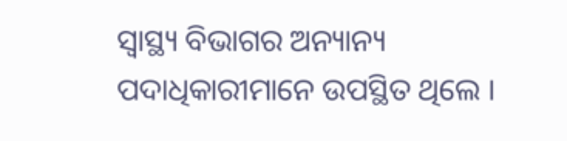ସ୍ୱାସ୍ଥ୍ୟ ବିଭାଗର ଅନ୍ୟାନ୍ୟ ପଦାଧିକାରୀମାନେ ଉପସ୍ଥିତ ଥିଲେ ।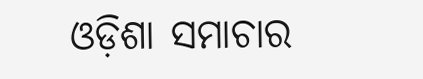ଓଡ଼ିଶା ସମାଚାର